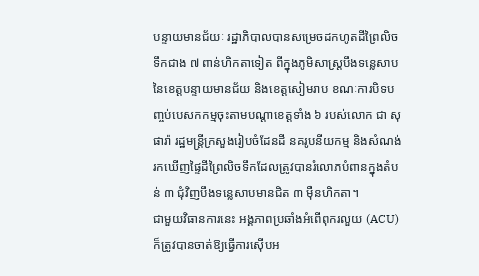បន្ទាយមានជ័យៈ រដ្ឋាភិបាលបានសម្រេចដកហូតដីព្រៃលិចទឹកជាង ៧ ពាន់ហិកតាទៀត ពីក្នុងភូមិសាស្ត្របឹងទន្លេសាបនៃខេត្តបន្ទាយមានជ័យ និងខេត្តសៀមរាប ខណៈការបិទបញ្ចប់បេសកកម្មចុះតាមបណ្តាខេត្តទាំង ៦ របស់លោក ជា សុផារ៉ា រដ្ឋមន្ត្រីក្រសួងរៀបចំដែនដី នគរូបនីយកម្ម និងសំណង់ រកឃើញផ្ទៃដីព្រៃលិចទឹកដែលត្រូវបានរំលោភបំពានក្នុងតំបន់ ៣ ជុំវិញបឹងទន្លេសាបមានជិត ៣ ម៉ឺនហិកតា។
ជាមួយវិធានការនេះ អង្គភាពប្រឆាំងអំពើពុករលួយ (ACU) ក៏ត្រូវបានចាត់ឱ្យធ្វើការស៊ើបអ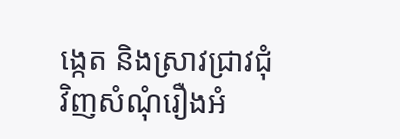ង្កេត និងស្រាវជ្រាវជុំវិញសំណុំរឿងអំ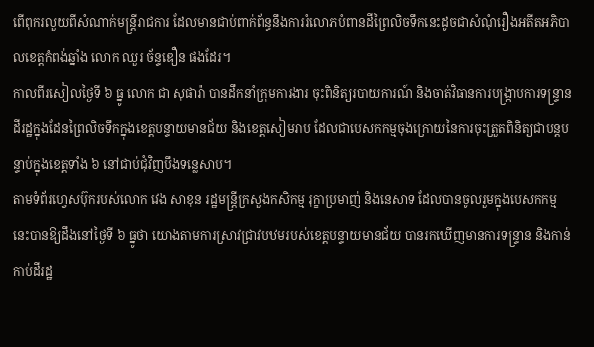ពើពុករលួយពីសំណាក់មន្ត្រីរាជការ ដែលមានជាប់ពាក់ព័ន្ធនឹងការរំលោភបំពានដីព្រៃលិចទឹកនេះដូចជាសំណុំរឿងអតីតអភិបាលខេត្តកំពង់ឆ្នាំង លោក ឈួរ ច័ន្ទឌឿន ផងដែរ។
កាលពីរសៀលថ្ងៃទី ៦ ធ្នូ លោក ជា សុផារ៉ា បានដឹកនាំក្រុមការងារ ចុះពិនិត្យរបាយការណ៍ និងចាត់វិធានការបង្ក្រាបការទន្ទ្រានដីរដ្ឋក្នុងដែនព្រៃលិចទឹកក្នុងខេត្តបន្ទាយមានជ័យ និងខេត្តសៀមរាប ដែលជាបេសកកម្មចុងក្រោយនៃការចុះត្រួតពិនិត្យជាបន្តបន្ទាប់ក្នុងខេត្តទាំង ៦ នៅជាប់ជុំវិញបឹងទន្លេសាប។
តាមទំព័រហ្វេសប៊ុករបស់លោក វេង សាខុន រដ្ឋមន្ត្រីក្រសួងកសិកម្ម រុក្ខាប្រមាញ់ និងនេសាទ ដែលបានចូលរួមក្នុងបេសកកម្មនេះបានឱ្យដឹងនៅថ្ងៃទី ៦ ធ្នូថា យោងតាមការស្រាវជ្រាវបឋមរបស់ខេត្តបន្ទាយមានជ័យ បានរកឃើញមានការទន្ទ្រាន និងកាន់កាប់ដីរដ្ឋ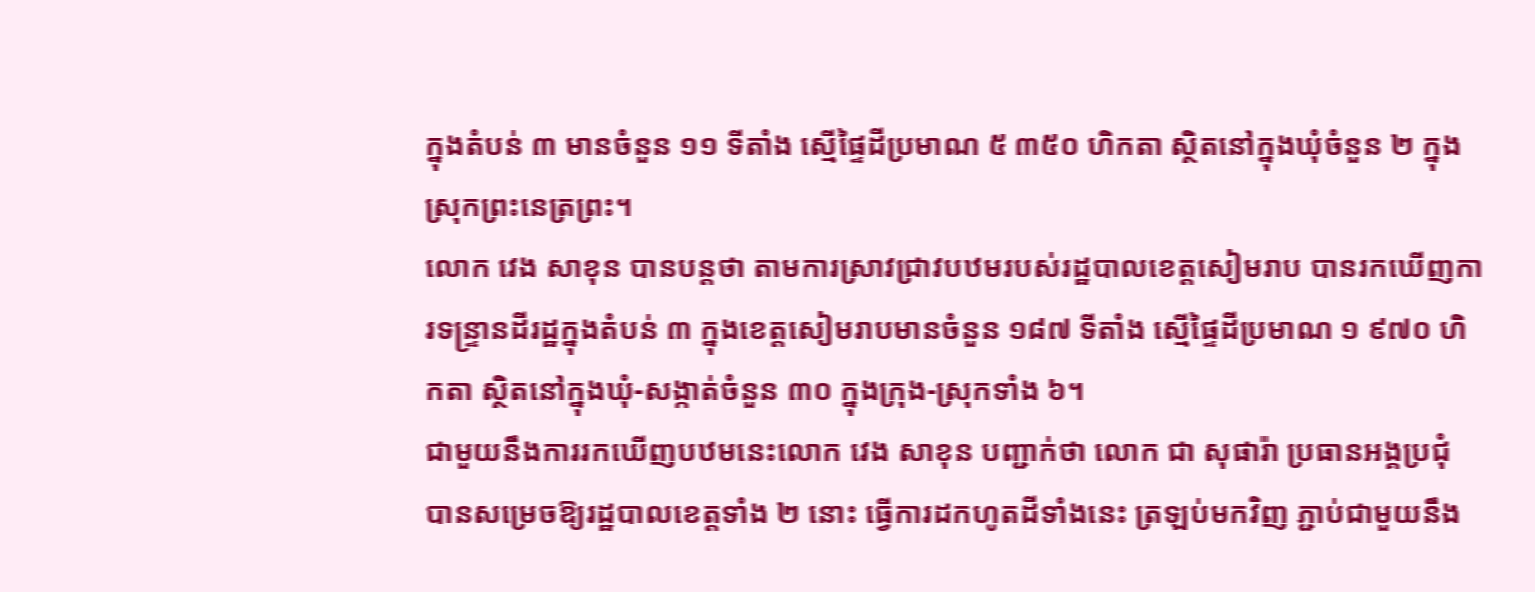ក្នុងតំបន់ ៣ មានចំនួន ១១ ទីតាំង ស្មើផ្ទៃដីប្រមាណ ៥ ៣៥០ ហិកតា ស្ថិតនៅក្នុងឃុំចំនួន ២ ក្នុងស្រុកព្រះនេត្រព្រះ។
លោក វេង សាខុន បានបន្តថា តាមការស្រាវជ្រាវបឋមរបស់រដ្ឋបាលខេត្តសៀមរាប បានរកឃើញការទន្ទ្រានដីរដ្ឋក្នុងតំបន់ ៣ ក្នុងខេត្តសៀមរាបមានចំនួន ១៨៧ ទីតាំង ស្មើផ្ទៃដីប្រមាណ ១ ៩៧០ ហិកតា ស្ថិតនៅក្នុងឃុំ-សង្កាត់ចំនួន ៣០ ក្នុងក្រុង-ស្រុកទាំង ៦។
ជាមួយនឹងការរកឃើញបឋមនេះលោក វេង សាខុន បញ្ជាក់ថា លោក ជា សុផារ៉ា ប្រធានអង្គប្រជុំ បានសម្រេចឱ្យរដ្ឋបាលខេត្តទាំង ២ នោះ ធ្វើការដកហូតដីទាំងនេះ ត្រឡប់មកវិញ ភ្ជាប់ជាមួយនឹង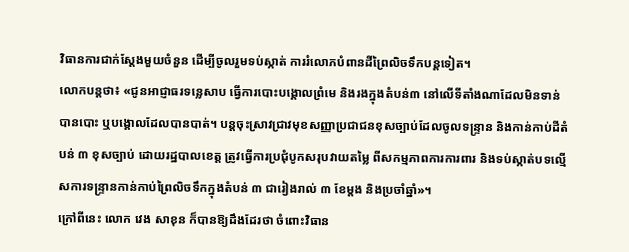វិធានការជាក់ស្តែងមួយចំនួន ដើម្បីចូលរួមទប់ស្កាត់ ការរំលោភបំពានដីព្រៃលិចទឹកបន្តទៀត។
លោកបន្តថា៖ «ជូនអាជ្ញាធរទន្លេសាប ធ្វើការបោះបង្គោលព្រំមេ និងរងក្នុងតំបន់៣ នៅលើទីតាំងណាដែលមិនទាន់បានបោះ ឬបង្គោលដែលបានបាត់។ បន្តចុះស្រាវជ្រាវមុខសញ្ញាប្រជាជនខុសច្បាប់ដែលចូលទន្ទ្រាន និងកាន់កាប់ដីតំបន់ ៣ ខុសច្បាប់ ដោយរដ្ឋបាលខេត្ត ត្រូវធ្វើការប្រជុំបូកសរុបវាយតម្លៃ ពីសកម្មភាពការការពារ និងទប់ស្កាត់បទល្មើសការទន្ទ្រានកាន់កាប់ព្រៃលិចទឹកក្នុងតំបន់ ៣ ជារៀងរាល់ ៣ ខែម្តង និងប្រចាំឆ្នាំ»។
ក្រៅពីនេះ លោក វេង សាខុន ក៏បានឱ្យដឹងដែរថា ចំពោះវិធាន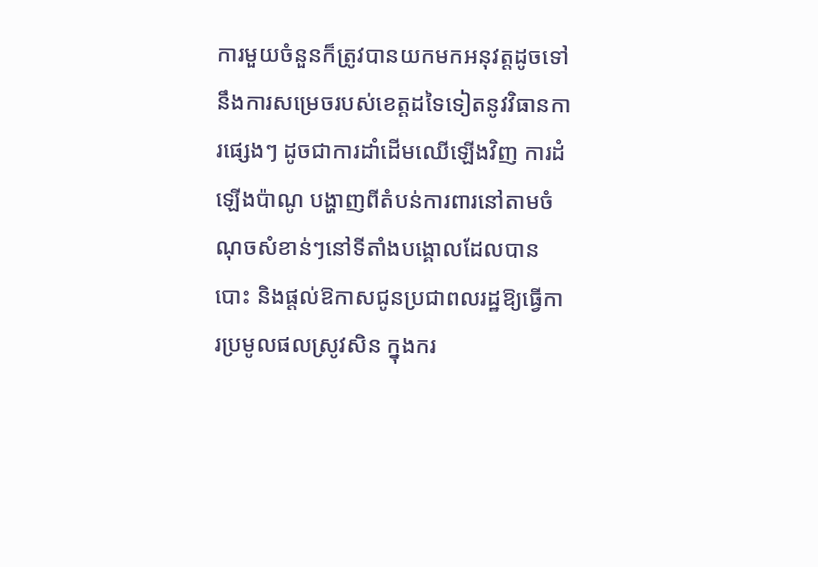ការមួយចំនួនក៏ត្រូវបានយកមកអនុវត្តដូចទៅនឹងការសម្រេចរបស់ខេត្តដទៃទៀតនូវវិធានការផ្សេងៗ ដូចជាការដាំដើមឈើឡើងវិញ ការដំឡើងប៉ាណូ បង្ហាញពីតំបន់ការពារនៅតាមចំណុចសំខាន់ៗនៅទីតាំងបង្គោលដែលបានបោះ និងផ្តល់ឱកាសជូនប្រជាពលរដ្ឋឱ្យធ្វើការប្រមូលផលស្រូវសិន ក្នុងករ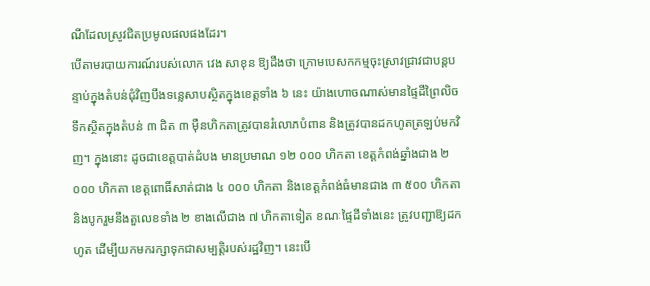ណីដែលស្រូវជិតប្រមូលផលផងដែរ។
បើតាមរបាយការណ៍របស់លោក វេង សាខុន ឱ្យដឹងថា ក្រោមបេសកកម្មចុះស្រាវជ្រាវជាបន្តបន្ទាប់ក្នុងតំបន់ជុំវិញបឹងទន្លេសាបស្ថិតក្នុងខេត្តទាំង ៦ នេះ យ៉ាងហោចណាស់មានផ្ទៃដីព្រៃលិចទឹកស្ថិតក្នុងតំបន់ ៣ ជិត ៣ ម៉ឺនហិកតាត្រូវបានរំលោភបំពាន និងត្រូវបានដកហូតត្រឡប់មកវិញ។ ក្នុងនោះ ដូចជាខេត្តបាត់ដំបង មានប្រមាណ ១២ ០០០ ហិកតា ខេត្តកំពង់ឆ្នាំងជាង ២ ០០០ ហិកតា ខេត្តពោធិ៍សាត់ជាង ៤ ០០០ ហិកតា និងខេត្តកំពង់ធំមានជាង ៣ ៥០០ ហិកតា និងបូករួមនឹងតួលេខទាំង ២ ខាងលើជាង ៧ ហិកតាទៀត ខណៈផ្ទៃដីទាំងនេះ ត្រូវបញ្ជាឱ្យដកហូត ដើម្បីយកមករក្សាទុកជាសម្បត្តិរបស់រដ្ឋវិញ។ នេះបើ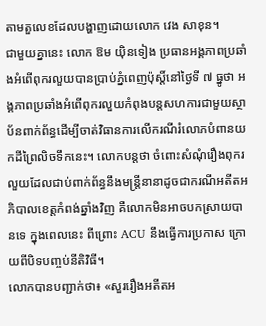តាមតួលេខដែលបង្ហាញដោយលោក វេង សាខុន។
ជាមួយគ្នានេះ លោក ឱម យ៉ិនទៀង ប្រធានអង្គភាពប្រឆាំងអំពើពុករលួយបានប្រាប់ភ្នំពេញប៉ុស្តិ៍នៅថ្ងៃទី ៧ ធ្នូថា អង្គភាពប្រឆាំងអំពើពុករលួយកំពុងបន្តសហការជាមួយស្ថាប័នពាក់ព័ន្ធដើម្បីចាត់វិធានការលើករណីរំលោភបំពានយកដីព្រៃលិចទឹកនេះ។ លោកបន្តថា ចំពោះសំណុំរឿងពុករលួយដែលជាប់ពាក់ព័ន្ធនឹងមន្ត្រីនានាដូចជាករណីអតីតអភិបាលខេត្តកំពង់ឆ្នាំងវិញ គឺលោកមិនអាចបកស្រាយបានទេ ក្នុងពេលនេះ ពីព្រោះ ACU នឹងធ្វើការប្រកាស ក្រោយពីបិទបញ្ចប់នីតិវិធី។
លោកបានបញ្ជាក់ថា៖ «សួររឿងអតីតអ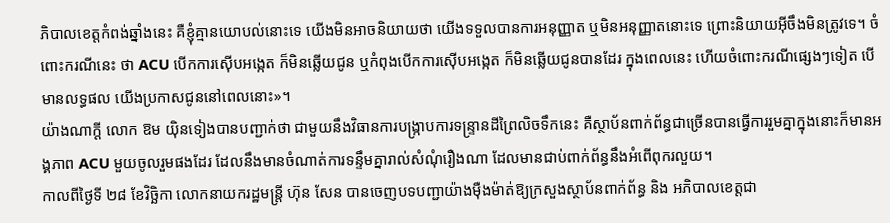ភិបាលខេត្តកំពង់ឆ្នាំងនេះ គឺខ្ញុំគ្មានយោបល់នោះទេ យើងមិនអាចនិយាយថា យើងទទួលបានការអនុញ្ញាត ឬមិនអនុញ្ញាតនោះទេ ព្រោះនិយាយអ៊ីចឹងមិនត្រូវទេ។ ចំពោះករណីនេះ ថា ACU បើកការស៊ើបអង្កេត ក៏មិនឆ្លើយជូន ឬកំពុងបើកការស៊ើបអង្កេត ក៏មិនឆ្លើយជូនបានដែរ ក្នុងពេលនេះ ហើយចំពោះករណីផ្សេងៗទៀត បើមានលទ្ធផល យើងប្រកាសជូននៅពេលនោះ»។
យ៉ាងណាក្តី លោក ឱម យ៉ិនទៀងបានបញ្ជាក់ថា ជាមួយនឹងវិធានការបង្ក្រាបការទន្ទ្រានដីព្រៃលិចទឹកនេះ គឺស្ថាប័នពាក់ព័ន្ធជាច្រើនបានធ្វើការរួមគ្នាក្នុងនោះក៏មានអង្គភាព ACU មួយចូលរួមផងដែរ ដែលនឹងមានចំណាត់ការទន្ទឹមគ្នារាល់សំណុំរឿងណា ដែលមានជាប់ពាក់ព័ន្ធនឹងអំពើពុករលួយ។
កាលពីថ្ងៃទី ២៨ ខែវិច្ឆិកា លោកនាយករដ្ឋមន្ត្រី ហ៊ុន សែន បានចេញបទបញ្ជាយ៉ាងម៉ឺងម៉ាត់ឱ្យក្រសួងស្ថាប័នពាក់ព័ន្ធ និង អភិបាលខេត្តជា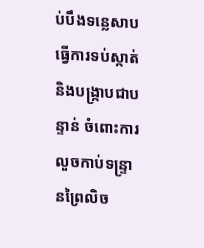ប់បឹងទន្លេសាប ធ្វើការទប់ស្កាត់ និងបង្ក្រាបជាបន្ទាន់ ចំពោះការលួចកាប់ទន្ទ្រានព្រៃលិច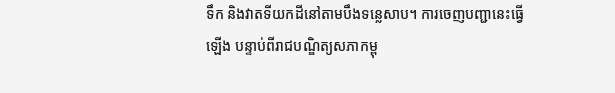ទឹក និងវាតទីយកដីនៅតាមបឹងទន្លេសាប។ ការចេញបញ្ជានេះធ្វើឡើង បន្ទាប់ពីរាជបណ្ឌិត្យសភាកម្ពុ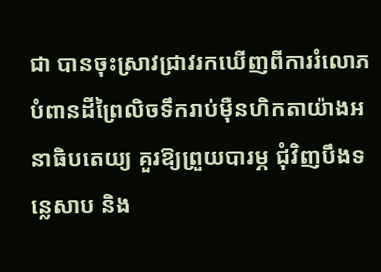ជា បានចុះស្រាវជ្រាវរកឃើញពីការរំលោភបំពានដីព្រៃលិចទឹករាប់ម៉ឺនហិកតាយ៉ាងអនាធិបតេយ្យ គួរឱ្យព្រួយបារម្ភ ជុំវិញបឹងទន្លេសាប និង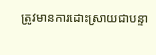ត្រូវមានការដោះស្រាយជាបន្ទា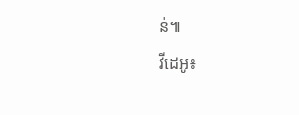ន់៕
វីដេអូ៖